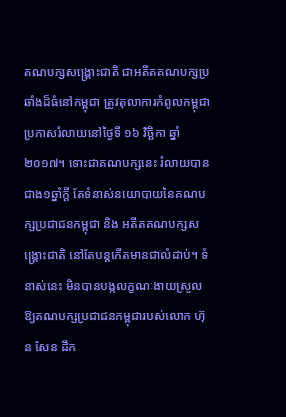គណបក្សសង្គ្រោះជាតិ ជាអតីតគណបក្សប្រឆាំងដ៏ធំនៅកម្ពុជា ត្រូវតុលាការកំពូលកម្ពុជា ប្រកាសរំលាយនៅថ្ងៃទី ១៦ វិច្ឆិកា ឆ្នាំ២០១៧។ ទោះជាគណបក្សនេះ រំលាយបានជាង១ឆ្នាំក្តី តែទំនាស់នយោបាយនៃគណបក្សប្រជាជនកម្ពុជា និង អតីតគណបក្សសង្គ្រោះជាតិ នៅតែបន្តកើតមានជាលំដាប់។ ទំនាស់នេះ មិនបានបង្កលក្ខណៈងាយស្រួលឱ្យគណបក្សប្រជាជនកម្ពុជារបស់លោក ហ៊ុន សែន ដឹក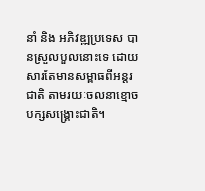នាំ និង អភិវឌ្ឍប្រទេស បានស្រួលបួលនោះទេ ដោយសារតែមានសម្ពាធពីអន្តរជាតិ តាមរយៈចលនាខ្មោចបក្សសង្គ្រោះជាតិ។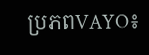ប្រភពVAYO៖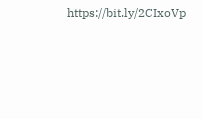https://bit.ly/2CIxoVp